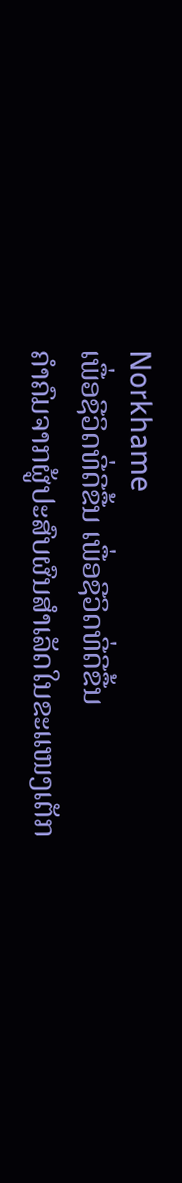Norkhame
ເພື່ອຊີວິດທີ່ດີຂື້ນ ເພື່ອຊີວິດທີ່ດີຂື້ນ
ຄຳຄົມຈາກຜູ້ປະສົບຜົນສຳເລັດໃນຂະແໜງເຕັກ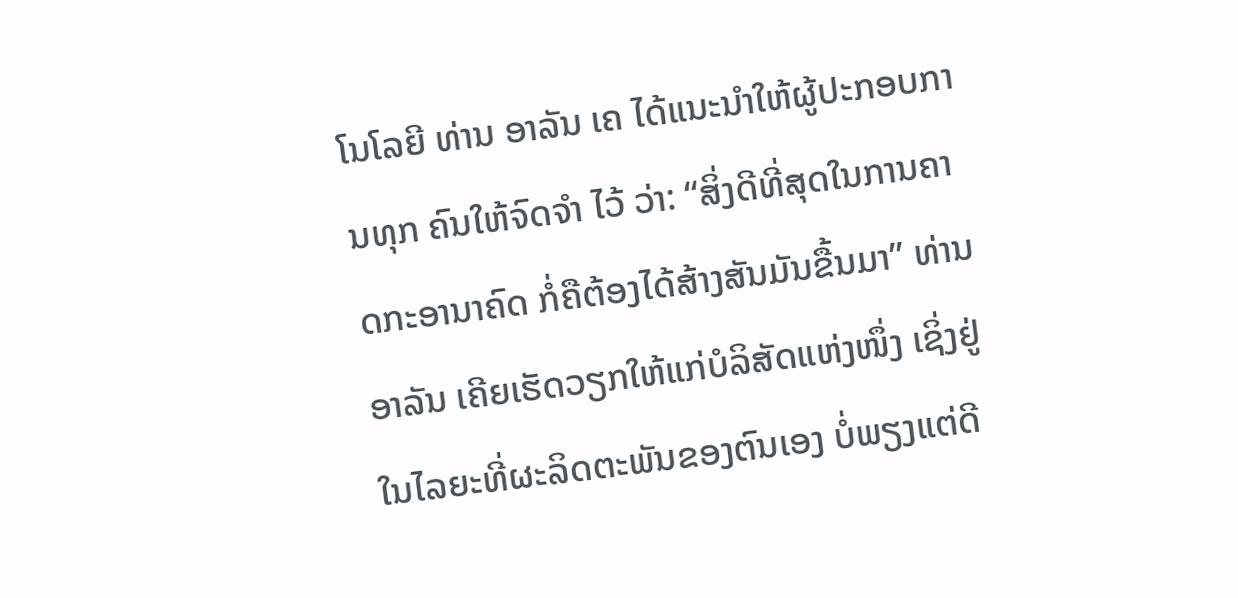ໂນໂລຍີ ທ່ານ ອາລັນ ເຄ ໄດ້ແນະນຳໃຫ້ຜູ້ປະກອບການທຸກ ຄົນໃຫ້ຈົດຈຳ ໄວ້ ວ່າ: “ສິ່ງດີທີ່ສຸດໃນການຄາດກະອານາຄົດ ກໍ່ຄືຕ້ອງໄດ້ສ້າງສັນມັນຂື້ນມາ” ທ່ານ ອາລັນ ເຄີຍເຮັດວຽກໃຫ້ແກ່ບໍລິສັດແຫ່ງໜຶ່ງ ເຊິ່ງຢູ່ໃນໄລຍະທີ່ຜະລິດຕະພັນຂອງຕົນເອງ ບໍ່ພຽງແຕ່ດີ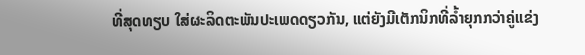ທີ່ສຸດທຽບ ໃສ່ຜະລິດຕະພັນປະເພດດຽວກັນ, ແຕ່ຍັງມີເຕັກນິກທີ່ລໍ້າຍຸກກວ່າຄູ່ແຂ່ງ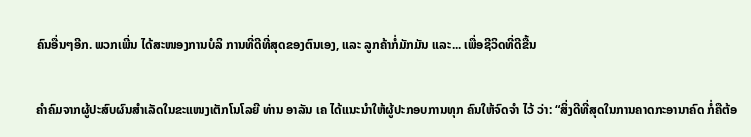ຄົນອື່ນໆອີກ. ພວກເພີ່ນ ໄດ້ສະໜອງການບໍລິ ການທີ່ດີທີ່ສຸດຂອງຕົນເອງ, ແລະ ລູກຄ້າກໍ່ມັກມັນ ແລະ... ເພື່ອຊີວິດທີ່ດີຂື້ນ

ຄຳຄົມຈາກຜູ້ປະສົບຜົນສຳເລັດໃນຂະແໜງເຕັກໂນໂລຍີ ທ່ານ ອາລັນ ເຄ ໄດ້ແນະນຳໃຫ້ຜູ້ປະກອບການທຸກ ຄົນໃຫ້ຈົດຈຳ ໄວ້ ວ່າ: “ສິ່ງດີທີ່ສຸດໃນການຄາດກະອານາຄົດ ກໍ່ຄືຕ້ອ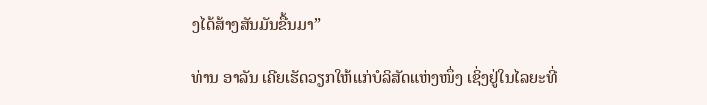ງໄດ້ສ້າງສັນມັນຂື້ນມາ”

ທ່ານ ອາລັນ ເຄີຍເຮັດວຽກໃຫ້ແກ່ບໍລິສັດແຫ່ງໜຶ່ງ ເຊິ່ງຢູ່ໃນໄລຍະທີ່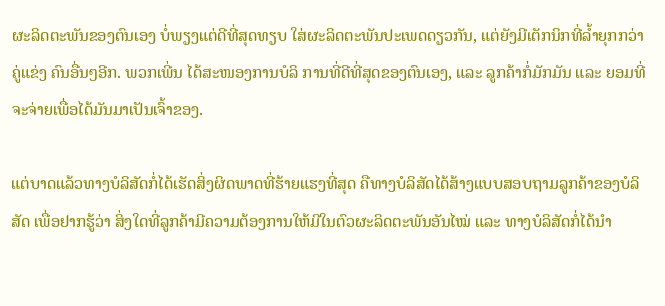ຜະລິດຕະພັນຂອງຕົນເອງ ບໍ່ພຽງແຕ່ດີທີ່ສຸດທຽບ ໃສ່ຜະລິດຕະພັນປະເພດດຽວກັນ, ແຕ່ຍັງມີເຕັກນິກທີ່ລໍ້າຍຸກກວ່າຄູ່ແຂ່ງ ຄົນອື່ນໆອີກ. ພວກເພີ່ນ ໄດ້ສະໜອງການບໍລິ ການທີ່ດີທີ່ສຸດຂອງຕົນເອງ, ແລະ ລູກຄ້າກໍ່ມັກມັນ ແລະ ຍອມທີ່ຈະຈ່າຍເພື່ອໄດ້ມັນມາເປັນເຈົ້າຂອງ.

ແຕ່ບາດແລ້ວທາງບໍລິສັດກໍ່ໄດ້ເຮັດສິ່ງຜິດພາດທີ່ຮ້າຍແຮງທີ່ສຸດ ຄືທາງບໍລິສັດໄດ້ສ້າງແບບສອບຖາມລູກຄ້າຂອງບໍລິສັດ ເພື່ອຢາກຮູ້ວ່າ ສິ່ງໃດທີ່ລູກຄ້າມີຄວາມຕ້ອງການໃຫ້ມີໃນຕົວຜະລິດຕະພັນອັນໄໝ່ ແລະ ທາງບໍລິສັດກໍ່ໄດ້ນຳ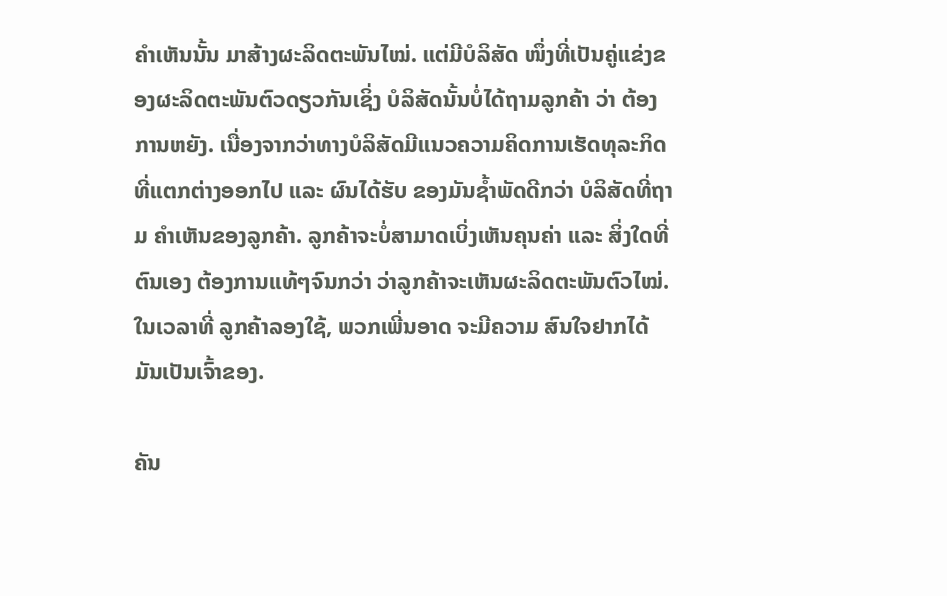ຄຳເຫັນນັ້ນ ມາສ້າງຜະລິດຕະພັນໄໝ່. ແຕ່ມີບໍລິສັດ ໜຶ່ງທີ່ເປັນຄູ່ແຂ່ງຂອງຜະລິດຕະພັນຕົວດຽວກັນເຊິ່ງ ບໍລິສັດນັ້ນບໍ່ໄດ້ຖາມລູກຄ້າ ວ່າ ຕ້ອງການຫຍັງ. ເນື່ອງຈາກວ່າທາງບໍລິສັດມີແນວຄວາມຄິດການເຮັດທຸລະກິດທີ່ແຕກຕ່າງອອກໄປ ແລະ ຜົນໄດ້ຮັບ ຂອງມັນຊໍ້າພັດດີກວ່າ ບໍລິສັດທີ່ຖາມ ຄຳເຫັນຂອງລູກຄ້າ. ລູກຄ້າຈະບໍ່ສາມາດເບິ່ງເຫັນຄຸນຄ່າ ແລະ ສິ່ງໃດທີ່ຕົນເອງ ຕ້ອງການແທ້ໆຈົນກວ່າ ວ່າລູກຄ້າຈະເຫັນຜະລິດຕະພັນຕົວໄໝ່. ໃນເວລາທີ່ ລູກຄ້າລອງໃຊ້, ພວກເພີ່ນອາດ ຈະມີຄວາມ ສົນໃຈຢາກໄດ້ມັນເປັນເຈົ້າຂອງ.

ຄັນ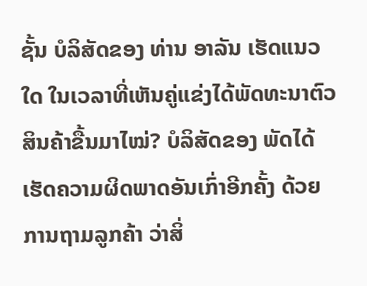ຊັ້ນ ບໍລິສັດຂອງ ທ່ານ ອາລັນ ເຮັດແນວໃດ ໃນເວລາທີ່ເຫັນຄູ່ແຂ່ງໄດ້ພັດທະນາຕົວສິນຄ້າຂື້ນມາໄໝ່? ບໍລິສັດຂອງ ພັດໄດ້ເຮັດຄວາມຜິດພາດອັນເກົ່າອີກຄັ້ງ ດ້ວຍການຖາມລູກຄ້າ ວ່າສິ່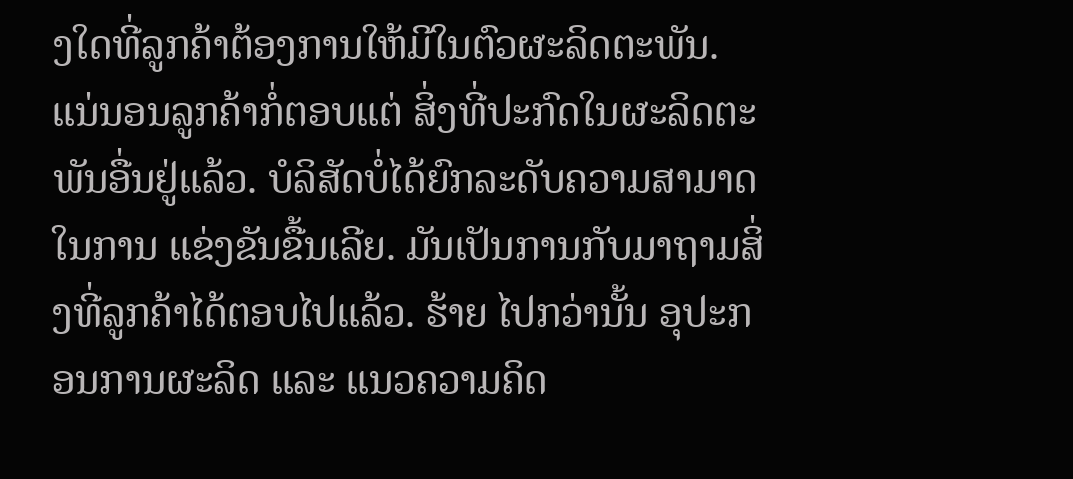ງໃດທີ່ລູກຄ້າຕ້ອງການໃຫ້ມີໃນຕົວຜະລິດຕະພັນ. ແນ່ນອນລູກຄ້າກໍ່ຕອບແຕ່ ສິ່ງທີ່ປະກົດໃນຜະລິດຕະພັນອື່ນຢູ່ແລ້ວ. ບໍລິສັດບໍ່ໄດ້ຍົກລະດັບຄວາມສາມາດ ໃນການ ແຂ່ງຂັນຂື້ນເລີຍ. ມັນເປັນການກັບມາຖາມສິ່ງທີ່ລູກຄ້າໄດ້ຕອບໄປແລ້ວ. ຮ້າຍ ໄປກວ່ານັ້ນ ອຸປະກອນການຜະລິດ ແລະ ແນວຄວາມຄິດ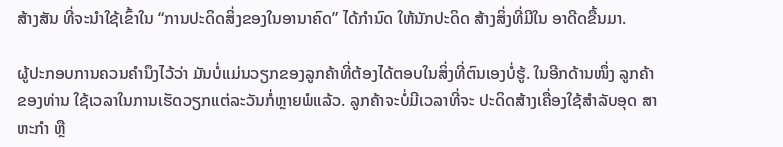ສ້າງສັນ ທີ່ຈະນຳໃຊ້ເຂົ້າໃນ “ການປະດິດສິ່ງຂອງໃນອານາຄົດ” ໄດ້ກຳນົດ ໃຫ້ນັກປະດິດ ສ້າງສິ່ງທີ່ມີໃນ ອາດີດຂື້ນມາ.

ຜູ້ປະກອບການຄວນຄຳນຶງໄວ້ວ່າ ມັນບໍ່ແມ່ນວຽກຂອງລູກຄ້າທີ່ຕ້ອງໄດ້ຕອບໃນສິ່ງທີ່ຕົນເອງບໍ່ຮູ້. ໃນອີກດ້ານໜຶ່ງ ລູກຄ້າ ຂອງທ່ານ ໃຊ້ເວລາໃນການເຮັດວຽກແຕ່ລະວັນກໍ່ຫຼາຍພໍແລ້ວ. ລູກຄ້າຈະບໍ່ມີເວລາທີ່ຈະ ປະດິດສ້າງເຄື່ອງໃຊ້ສຳລັບອຸດ ສາຫະກຳ ຫຼື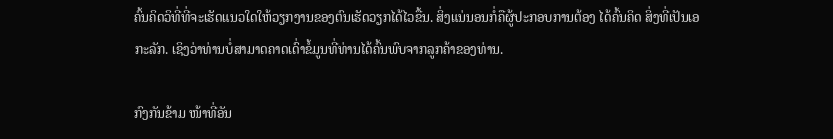ຄົ້ນຄິດວິທີ່ທີ່ຈະເຮັດແນວໃດໃຫ້ວຽກງານຂອງຕົນເຮັດວຽກໄດ້ໄວຂື້ນ. ສິ່ງແນ່ນອນກໍ່ຄືຜູ້ປະກອບການຕ້ອງ ໄດ້ຄົ້ນຄິດ ສິ່ງທີ່ເປັນເອກະລັກ. ເຊິງວ່າທ່ານບໍ່ສາມາດຄາດເດົ່າຂໍ້ມູນທີ່ທ່ານໄດ້ຄົ້ນພົບຈາກລູກຄ້າຂອງທ່ານ.

ກົງກັນຂ້າມ ໜ້າທີ່ອັນ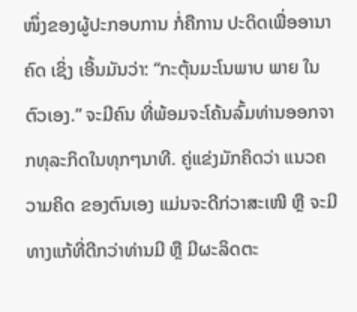ໜຶ່ງຂອງຜູ້ປະກອບການ ກໍ່ຄືການ ປະດິດເພື່ອອານາຄົດ ເຊິ່ງ ເອີ້ນມັນວ່າ: “ກະຕຸ້ນມະໂນພາບ ພາຍ ໃນຕົວເອງ.” ຈະມີຄົນ ທີ່ພ້ອມຈະໂຄ້ນລົ້ມທ່ານອອກຈາກທຸລະກິດໃນທຸກໆນາທີ. ຄູ່ແຂ່ງມັກຄິດວ່າ ແນວຄວາມຄິດ ຂອງຕົນເອງ ແມ່ນຈະດີກ່ວາສະເໜີ ຫຼື ຈະມີທາງແກ້ທີ່ດີກວ່າທ່ານມີ ຫຼື ມີຜະລິດຕະ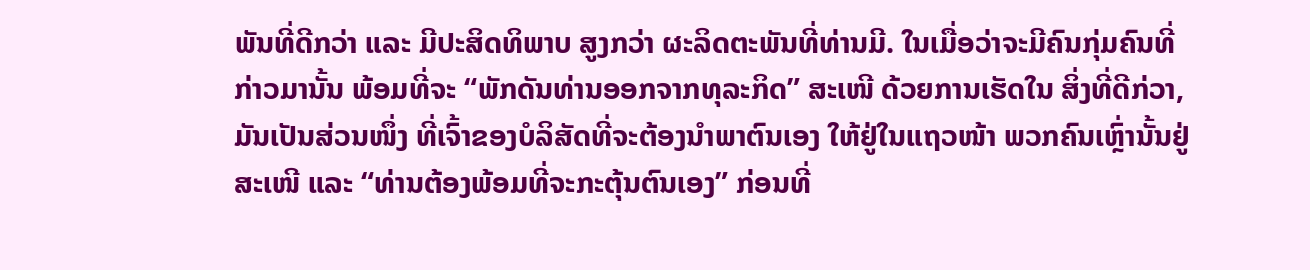ພັນທີ່ດີກວ່າ ແລະ ມີປະສິດທິພາບ ສູງກວ່າ ຜະລິດຕະພັນທີ່ທ່ານມີ. ໃນເມື່ອວ່າຈະມີຄົນກຸ່ມຄົນທີ່ກ່າວມານັ້ນ ພ້ອມທີ່ຈະ “ພັກດັນທ່ານອອກຈາກທຸລະກິດ” ສະເໜີ ດ້ວຍການເຮັດໃນ ສິ່ງທີ່ດີກ່ວາ, ມັນເປັນສ່ວນໜຶ່ງ ທີ່ເຈົ້າຂອງບໍລິສັດທີ່ຈະຕ້ອງນຳພາຕົນເອງ ໃຫ້ຢູ່ໃນແຖວໜ້າ ພວກຄົນເຫຼົ່ານັ້ນຢູ່ສະເໜີ ແລະ “ທ່ານຕ້ອງພ້ອມທີ່ຈະກະຕຸ້ນຕົນເອງ” ກ່ອນທີ່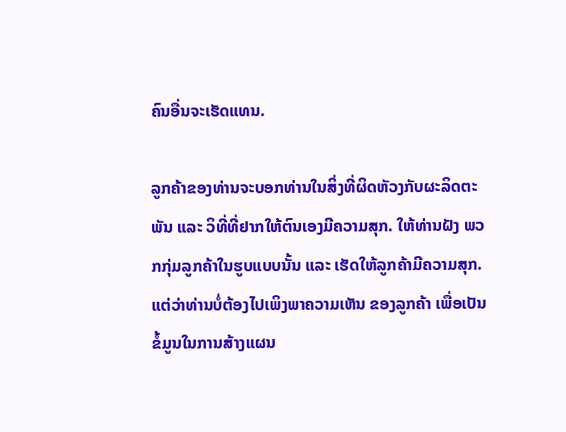ຄົນອື່ນຈະເຮັດແທນ.

ລູກຄ້າຂອງທ່ານຈະບອກທ່ານໃນສິ່ງທີ່ຜິດຫັວງກັບຜະລິດຕະພັນ ແລະ ວິທີ່ທີ່ຢາກໃຫ້ຕົນເອງມີຄວາມສຸກ. ໃຫ້ທ່ານຝັງ ພວກກຸ່ມລູກຄ້າໃນຮູບແບບນັ້ນ ແລະ ເຮັດໃຫ້ລູກຄ້າມີຄວາມສຸກ. ແຕ່ວ່າທ່ານບໍ່ຕ້ອງໄປເພິງພາຄວາມເຫັນ ຂອງລູກຄ້າ ເພື່ອເປັນຂໍ້ມູນໃນການສ້າງແຜນ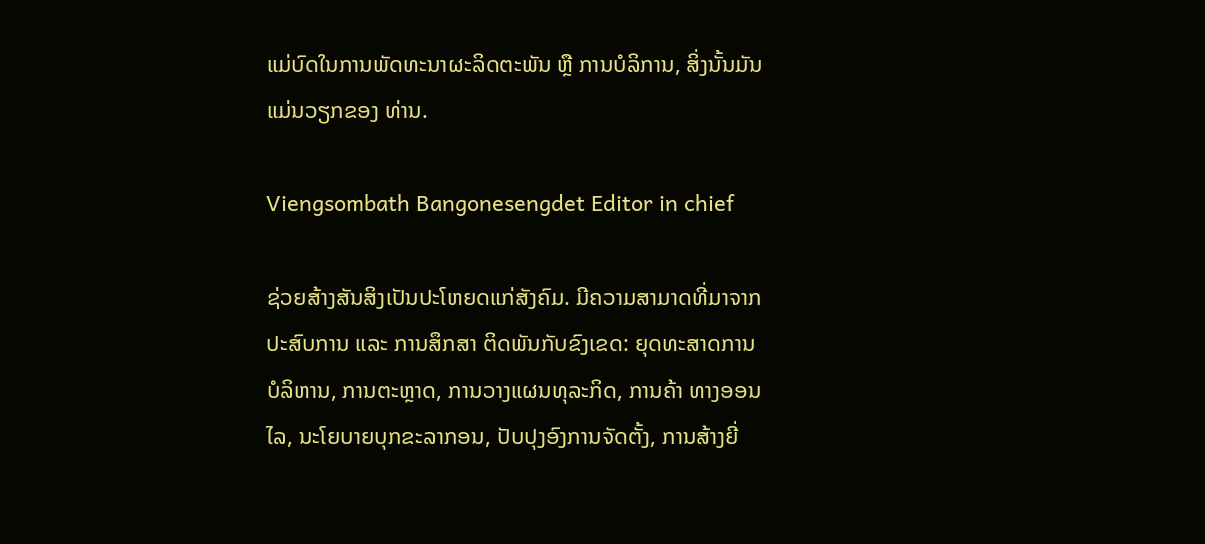ແມ່ບົດໃນການພັດທະນາຜະລິດຕະພັນ ຫຼື ການບໍລິການ, ສິ່ງນັ້ນມັນແມ່ນວຽກຂອງ ທ່ານ.

Viengsombath Bangonesengdet Editor in chief

ຊ່ວຍສ້າງສັນສິງເປັນປະໂຫຍດແກ່ສັງຄົມ. ມີຄວາມສາມາດທີ່ມາຈາກປະສົບການ ແລະ ການສຶກສາ ຕິດພັນກັບຂົງເຂດ: ຍຸດທະສາດການບໍລິຫານ, ການຕະຫຼາດ, ການວາງແຜນທຸລະກິດ, ການຄ້າ ທາງອອນໄລ, ນະໂຍບາຍບຸກຂະລາກອນ, ປັບປຸງອົງການຈັດຕັ້ງ, ການສ້າງຍີ່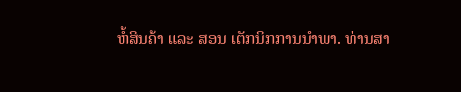ຫໍ້ສິນຄ້າ ແລະ ສອນ ເຕັກນິກການນຳພາ. ທ່ານສາ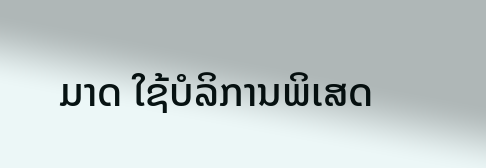ມາດ ໃຊ້ບໍລິການພິເສດ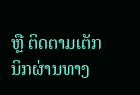ຫຼື ຕິດຕາມເຕັກນິກຜ່ານທາງ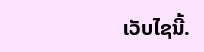ເວັບໄຊນີ້.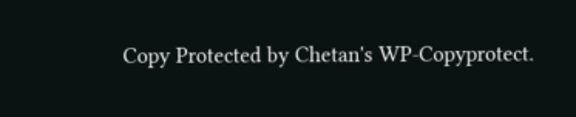Copy Protected by Chetan's WP-Copyprotect.